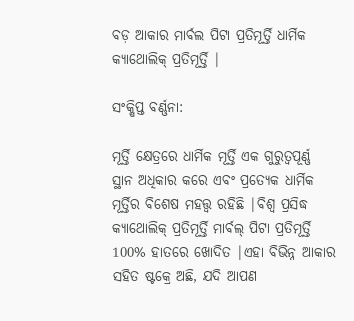ବଡ଼ ଆକାର ମାର୍ବଲ ପିଟା ପ୍ରତିମୂର୍ତ୍ତି ଧାର୍ମିକ କ୍ୟାଥୋଲିକ୍ ପ୍ରତିମୂର୍ତ୍ତି |

ସଂକ୍ଷିପ୍ତ ବର୍ଣ୍ଣନା:

ମୂର୍ତ୍ତି କ୍ଷେତ୍ରରେ ଧାର୍ମିକ ମୂର୍ତ୍ତି ଏକ ଗୁରୁତ୍ୱପୂର୍ଣ୍ଣ ସ୍ଥାନ ଅଧିକାର କରେ ଏବଂ ପ୍ରତ୍ୟେକ ଧାର୍ମିକ ମୂର୍ତ୍ତିର ବିଶେଷ ମହତ୍ତ୍ୱ ରହିଛି |ବିଶ୍ୱ ପ୍ରସିଦ୍ଧ କ୍ୟାଥୋଲିକ୍ ପ୍ରତିମୂର୍ତ୍ତି ମାର୍ବଲ୍ ପିଟା ପ୍ରତିମୂର୍ତ୍ତି 100% ହାତରେ ଖୋଦିତ |ଏହା ବିଭିନ୍ନ ଆକାର ସହିତ ଷ୍ଟକ୍ରେ ଅଛି, ଯଦି ଆପଣ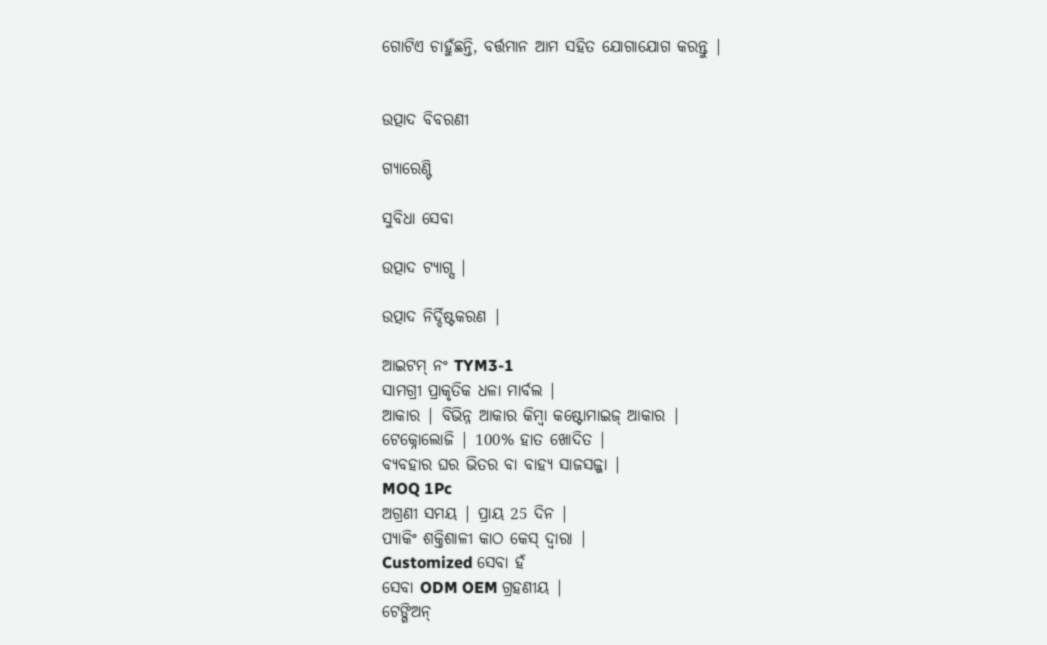ଗୋଟିଏ ଚାହୁଁଛନ୍ତି, ବର୍ତ୍ତମାନ ଆମ ସହିତ ଯୋଗାଯୋଗ କରନ୍ତୁ |


ଉତ୍ପାଦ ବିବରଣୀ

ଗ୍ୟାରେଣ୍ଟି

ସୁବିଧା ସେବା

ଉତ୍ପାଦ ଟ୍ୟାଗ୍ସ |

ଉତ୍ପାଦ ନିର୍ଦ୍ଦିଷ୍ଟକରଣ |

ଆଇଟମ୍ ନଂ TYM3-1
ସାମଗ୍ରୀ ପ୍ରାକୃତିକ ଧଳା ମାର୍ବଲ |
ଆକାର | ବିଭିନ୍ନ ଆକାର କିମ୍ବା କଷ୍ଟୋମାଇଜ୍ ଆକାର |
ଟେକ୍ନୋଲୋଜି | 100% ହାତ ଖୋଦିତ |
ବ୍ୟବହାର ଘର ଭିତର ବା ବାହ୍ୟ ସାଜସଜ୍ଜା |
MOQ 1Pc
ଅଗ୍ରଣୀ ସମୟ | ପ୍ରାୟ 25 ଦିନ |
ପ୍ୟାକିଂ ଶକ୍ତିଶାଳୀ କାଠ କେସ୍ ଦ୍ୱାରା |
Customized ସେବା ହଁ
ସେବା ODM OEM ଗ୍ରହଣୀୟ |
ଟେଙ୍ଗିଅନ୍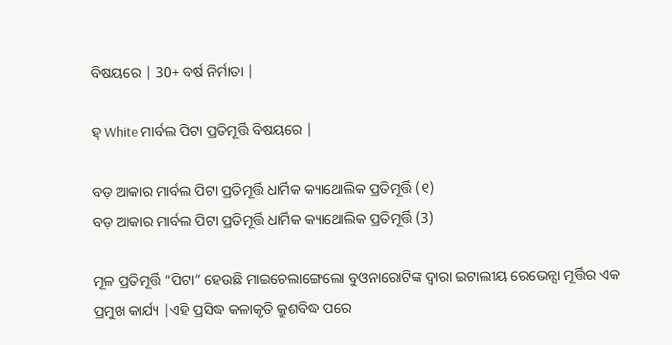ବିଷୟରେ | 30+ ବର୍ଷ ନିର୍ମାତା |

ହ୍ White ମାର୍ବଲ ପିଟା ପ୍ରତିମୂର୍ତ୍ତି ବିଷୟରେ |

ବଡ଼ ଆକାର ମାର୍ବଲ ପିଟା ପ୍ରତିମୂର୍ତ୍ତି ଧାର୍ମିକ କ୍ୟାଥୋଲିକ ପ୍ରତିମୂର୍ତ୍ତି (୧)
ବଡ଼ ଆକାର ମାର୍ବଲ ପିଟା ପ୍ରତିମୂର୍ତ୍ତି ଧାର୍ମିକ କ୍ୟାଥୋଲିକ ପ୍ରତିମୂର୍ତ୍ତି (3)

ମୂଳ ପ୍ରତିମୂର୍ତ୍ତି “ପିଟା” ହେଉଛି ମାଇଚେଲାଙ୍ଗେଲୋ ବୁଓନାରୋଟିଙ୍କ ଦ୍ୱାରା ଇଟାଲୀୟ ରେଭେନ୍ସା ମୂର୍ତ୍ତିର ଏକ ପ୍ରମୁଖ କାର୍ଯ୍ୟ |ଏହି ପ୍ରସିଦ୍ଧ କଳାକୃତି କ୍ରୁଶବିଦ୍ଧ ପରେ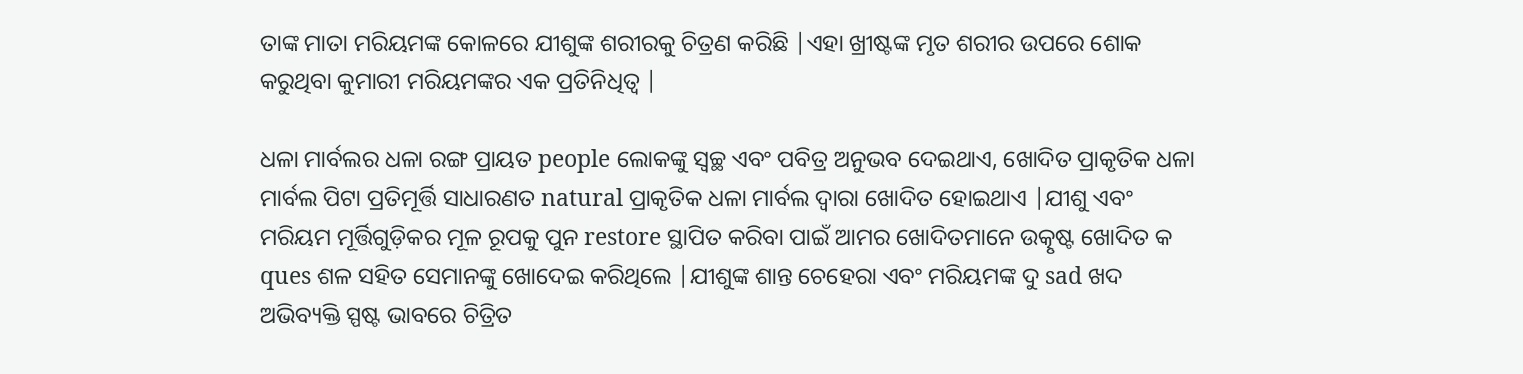ତାଙ୍କ ମାତା ମରିୟମଙ୍କ କୋଳରେ ଯୀଶୁଙ୍କ ଶରୀରକୁ ଚିତ୍ରଣ କରିଛି |ଏହା ଖ୍ରୀଷ୍ଟଙ୍କ ମୃତ ଶରୀର ଉପରେ ଶୋକ କରୁଥିବା କୁମାରୀ ମରିୟମଙ୍କର ଏକ ପ୍ରତିନିଧିତ୍ୱ |

ଧଳା ମାର୍ବଲର ଧଳା ରଙ୍ଗ ପ୍ରାୟତ people ଲୋକଙ୍କୁ ସ୍ୱଚ୍ଛ ଏବଂ ପବିତ୍ର ଅନୁଭବ ଦେଇଥାଏ, ଖୋଦିତ ପ୍ରାକୃତିକ ଧଳା ମାର୍ବଲ ପିଟା ପ୍ରତିମୂର୍ତ୍ତି ସାଧାରଣତ natural ପ୍ରାକୃତିକ ଧଳା ମାର୍ବଲ ଦ୍ୱାରା ଖୋଦିତ ହୋଇଥାଏ |ଯୀଶୁ ଏବଂ ମରିୟମ ମୂର୍ତ୍ତିଗୁଡ଼ିକର ମୂଳ ରୂପକୁ ପୁନ restore ସ୍ଥାପିତ କରିବା ପାଇଁ ଆମର ଖୋଦିତମାନେ ଉତ୍କୃଷ୍ଟ ଖୋଦିତ କ ques ଶଳ ସହିତ ସେମାନଙ୍କୁ ଖୋଦେଇ କରିଥିଲେ |ଯୀଶୁଙ୍କ ଶାନ୍ତ ଚେହେରା ଏବଂ ମରିୟମଙ୍କ ଦୁ sad ଖଦ ଅଭିବ୍ୟକ୍ତି ସ୍ପଷ୍ଟ ଭାବରେ ଚିତ୍ରିତ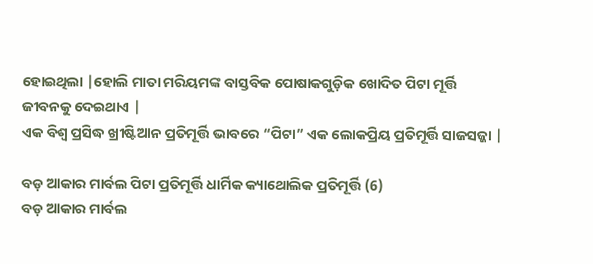ହୋଇଥିଲା |ହୋଲି ମାତା ମରିୟମଙ୍କ ବାସ୍ତବିକ ପୋଷାକଗୁଡ଼ିକ ଖୋଦିତ ପିଟା ମୂର୍ତ୍ତି ଜୀବନକୁ ଦେଇଥାଏ |
ଏକ ବିଶ୍ୱ ପ୍ରସିଦ୍ଧ ଖ୍ରୀଷ୍ଟିଆନ ପ୍ରତିମୂର୍ତ୍ତି ଭାବରେ “ପିଟା” ଏକ ଲୋକପ୍ରିୟ ପ୍ରତିମୂର୍ତ୍ତି ସାଜସଜ୍ଜା |

ବଡ଼ ଆକାର ମାର୍ବଲ ପିଟା ପ୍ରତିମୂର୍ତ୍ତି ଧାର୍ମିକ କ୍ୟାଥୋଲିକ ପ୍ରତିମୂର୍ତ୍ତି (6)
ବଡ଼ ଆକାର ମାର୍ବଲ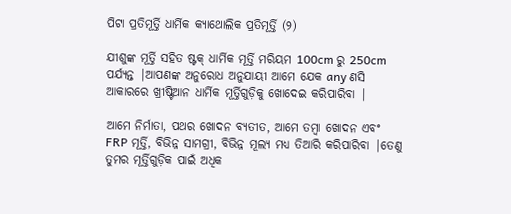ପିଟା ପ୍ରତିମୂର୍ତ୍ତି ଧାର୍ମିକ କ୍ୟାଥୋଲିକ ପ୍ରତିମୂର୍ତ୍ତି (୨)

ଯୀଶୁଙ୍କ ମୂର୍ତ୍ତି ସହିତ ଷ୍ଟକ୍ ଧାର୍ମିକ ମୂର୍ତ୍ତି ମରିୟମ 100cm ରୁ 250cm ପର୍ଯ୍ୟନ୍ତ |ଆପଣଙ୍କ ଅନୁରୋଧ ଅନୁଯାୟୀ ଆମେ ଯେକ any ଣସି ଆକାରରେ ଖ୍ରୀଷ୍ଟିଆନ ଧାର୍ମିକ ମୂର୍ତ୍ତିଗୁଡ଼ିକୁ ଖୋଦେଇ କରିପାରିବା |

ଆମେ ନିର୍ମାତା, ପଥର ଖୋଦନ ବ୍ୟତୀତ, ଆମେ ତମ୍ବା ଖୋଦନ ଏବଂ FRP ମୂର୍ତ୍ତି, ବିଭିନ୍ନ ସାମଗ୍ରୀ, ବିଭିନ୍ନ ମୂଲ୍ୟ ମଧ୍ୟ ତିଆରି କରିପାରିବା |ତେଣୁ ତୁମର ମୂର୍ତ୍ତିଗୁଡ଼ିକ ପାଇଁ ଅଧିକ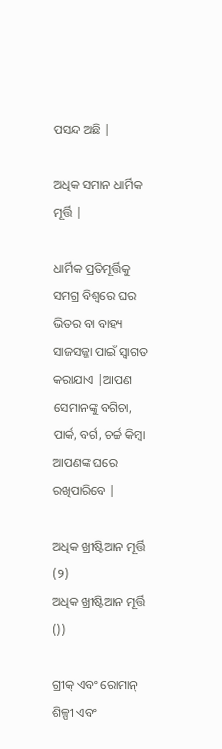ପସନ୍ଦ ଅଛି |

ଅଧିକ ସମାନ ଧାର୍ମିକ ମୂର୍ତ୍ତି |

ଧାର୍ମିକ ପ୍ରତିମୂର୍ତ୍ତିକୁ ସମଗ୍ର ବିଶ୍ୱରେ ଘର ଭିତର ବା ବାହ୍ୟ ସାଜସଜ୍ଜା ପାଇଁ ସ୍ୱାଗତ କରାଯାଏ |ଆପଣ ସେମାନଙ୍କୁ ବଗିଚା, ପାର୍କ, ବର୍ଗ, ଚର୍ଚ୍ଚ କିମ୍ବା ଆପଣଙ୍କ ଘରେ ରଖିପାରିବେ |

ଅଧିକ ଖ୍ରୀଷ୍ଟିଆନ ମୂର୍ତ୍ତି (୨)
ଅଧିକ ଖ୍ରୀଷ୍ଟିଆନ ମୂର୍ତ୍ତି ())

ଗ୍ରୀକ୍ ଏବଂ ରୋମାନ୍ ଶିଳ୍ପୀ ଏବଂ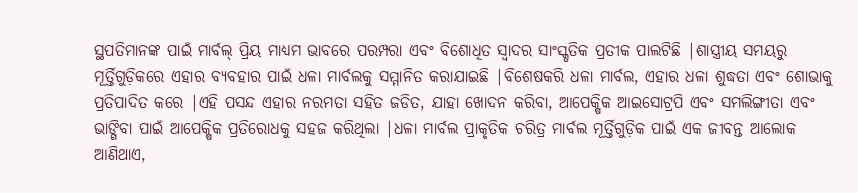ସ୍ଥପତିମାନଙ୍କ ପାଇଁ ମାର୍ବଲ୍ ପ୍ରିୟ ମାଧ୍ୟମ ଭାବରେ ପରମ୍ପରା ଏବଂ ବିଶୋଧିତ ସ୍ୱାଦର ସାଂସ୍କୃତିକ ପ୍ରତୀକ ପାଲଟିଛି |ଶାସ୍ତ୍ରୀୟ ସମୟରୁ ମୂର୍ତ୍ତିଗୁଡ଼ିକରେ ଏହାର ବ୍ୟବହାର ପାଇଁ ଧଳା ମାର୍ବଲକୁ ସମ୍ମାନିତ କରାଯାଇଛି |ବିଶେଷକରି ଧଳା ମାର୍ବଲ, ଏହାର ଧଳା ଶୁଦ୍ଧତା ଏବଂ ଶୋଭାକୁ ପ୍ରତିପାଦିତ କରେ |ଏହି ପସନ୍ଦ ଏହାର ନରମତା ସହିତ ଜଡିତ, ଯାହା ଖୋଦନ କରିବା, ଆପେକ୍ଷିକ ଆଇସୋଟ୍ରପି ଏବଂ ସମଲିଙ୍ଗୀତା ଏବଂ ଭାଙ୍ଗିବା ପାଇଁ ଆପେକ୍ଷିକ ପ୍ରତିରୋଧକୁ ସହଜ କରିଥିଲା |ଧଳା ମାର୍ବଲ ପ୍ରାକୃତିକ ଚରିତ୍ର ମାର୍ବଲ ମୂର୍ତ୍ତିଗୁଡ଼ିକ ପାଇଁ ଏକ ଜୀବନ୍ତ ଆଲୋକ ଆଣିଥାଏ,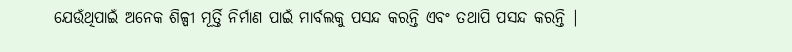ଯେଉଁଥିପାଇଁ ଅନେକ ଶିଳ୍ପୀ ମୂର୍ତ୍ତି ନିର୍ମାଣ ପାଇଁ ମାର୍ବଲକୁ ପସନ୍ଦ କରନ୍ତି ଏବଂ ତଥାପି ପସନ୍ଦ କରନ୍ତି |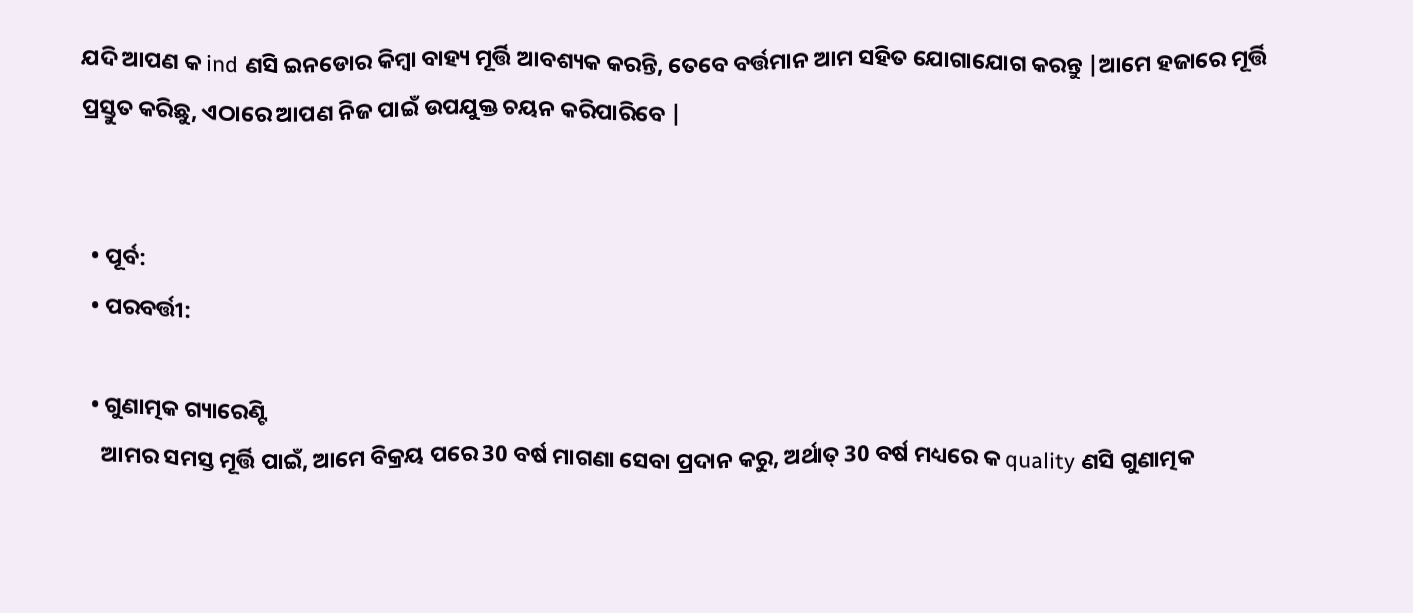ଯଦି ଆପଣ କ ind ଣସି ଇନଡୋର କିମ୍ବା ବାହ୍ୟ ମୂର୍ତ୍ତି ଆବଶ୍ୟକ କରନ୍ତି, ତେବେ ବର୍ତ୍ତମାନ ଆମ ସହିତ ଯୋଗାଯୋଗ କରନ୍ତୁ |ଆମେ ହଜାରେ ମୂର୍ତ୍ତି ପ୍ରସ୍ତୁତ କରିଛୁ, ଏଠାରେ ଆପଣ ନିଜ ପାଇଁ ଉପଯୁକ୍ତ ଚୟନ କରିପାରିବେ |


  • ପୂର୍ବ:
  • ପରବର୍ତ୍ତୀ:

  • ଗୁଣାତ୍ମକ ଗ୍ୟାରେଣ୍ଟି
    ଆମର ସମସ୍ତ ମୂର୍ତ୍ତି ପାଇଁ, ଆମେ ବିକ୍ରୟ ପରେ 30 ବର୍ଷ ମାଗଣା ସେବା ପ୍ରଦାନ କରୁ, ଅର୍ଥାତ୍ 30 ବର୍ଷ ମଧ୍ୟରେ କ quality ଣସି ଗୁଣାତ୍ମକ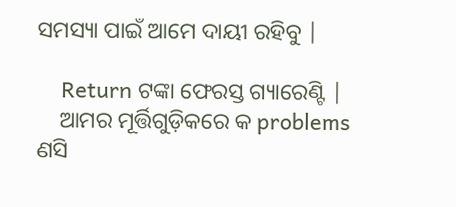ସମସ୍ୟା ପାଇଁ ଆମେ ଦାୟୀ ରହିବୁ |

    Return ଟଙ୍କା ଫେରସ୍ତ ଗ୍ୟାରେଣ୍ଟି |
    ଆମର ମୂର୍ତ୍ତିଗୁଡ଼ିକରେ କ problems ଣସି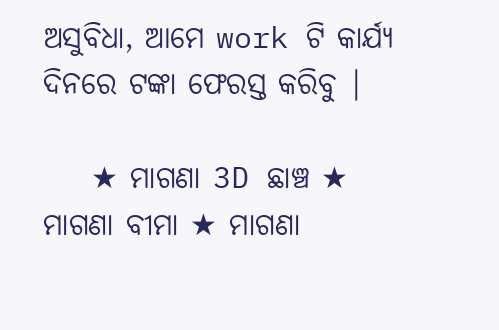ଅସୁବିଧା, ଆମେ work ଟି କାର୍ଯ୍ୟ ଦିନରେ ଟଙ୍କା ଫେରସ୍ତ କରିବୁ |

    ★ ମାଗଣା 3D ଛାଞ୍ଚ ★ ମାଗଣା ବୀମା ★ ମାଗଣା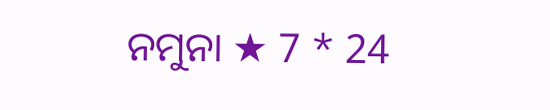ନମୁନା ★ 7 * 24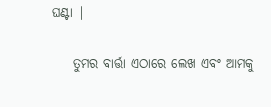ଘଣ୍ଟା |

    ତୁମର ବାର୍ତ୍ତା ଏଠାରେ ଲେଖ ଏବଂ ଆମକୁ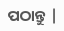ପଠାନ୍ତୁ |